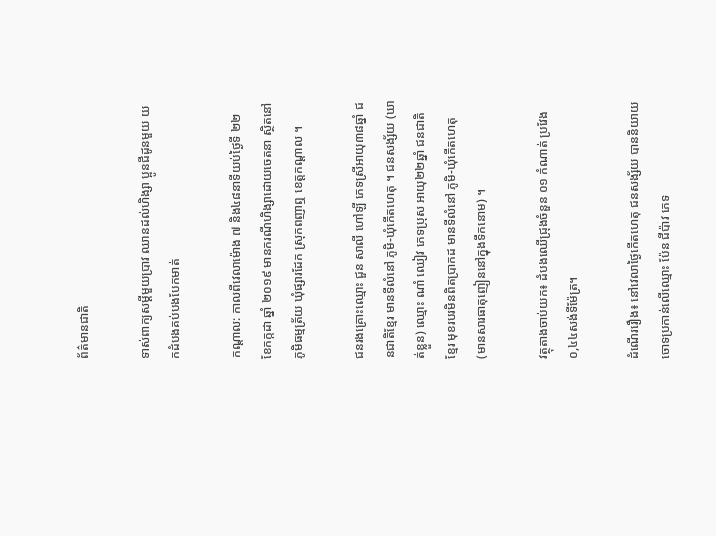ព័ត៌មានជាតិ

ទាស់ពាក្យសម្ដីមួយប្រាវ ឈានដល់ហិង្សា ប្អូនជីដូនមួយ យកដំបងគប់បងបែកមាត់

កណ្តាល: កាលពីវេលាម៉ោង ៧ និង៤៨នាទីយប់ថ្ងៃទី ២២ ខែកក្កដា ឆ្នាំ ២០១៩ មានករណីហិង្សាដោយចេតនា ស្ថិតនៅភូមិធម្មត្រ័យ ឃុំផ្សារដែក ស្រុកពញាឮ ខេត្តកណ្តាល ។

ជនរងគ្រោះឈ្មោះ ជួន សាលី ហៅឡី ភេទស្រីអាយុ៣៨ឆ្នាំ ជនជាតិខែ្មរ មានទីលំនៅ ភូមិ-ឃុំកើតហេតុ ។ ជនសង្ស័យ (ឃាត់ខ្លួន) ឈ្មោះ ណាំ ឈៀវ ភេទប្រុស អាយុ២២ឆ្នាំ ជនជាតិ ខ្មែរ មុខរបរមិនពិតប្រាកដ មានទីលំនៅ ភូមិ-ឃុំកើតហេតុ (មានសារធាតុញៀននៅក្នុងទឹកនោម) ។

វត្ថុតាងចាប់យក៖ ដំបងឈើជ្រុងចំនួន ០១ កំណាត់ ប្រវែង ០,៤៤សង់ទីម៉ែត្រ។

ដំណើររឿង៖ នៅវេលាថ្ងៃកើតហេតុ ជនសង្ស័យ បាននិយាយចោទប្រកាន់លើឈ្មោះ ប៉ែន ជីប៉ាវ ភេទ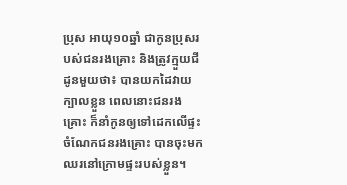ប្រុស អាយុ១០ឆ្នាំ ជាកូនប្រុសរបស់ជនរងគ្រោះ និងត្រូវក្មួយជីដូនមួយថា៖ បានយកដៃវាយក្បាលខ្លួន ពេលនោះជនរងគ្រោះ ក៏នាំកូនឲ្យទៅដេកលើផ្ទះ ចំណែកជនរងគ្រោះ បានចុះមកឈរនៅក្រោមផ្ទះរបស់ខ្លួន។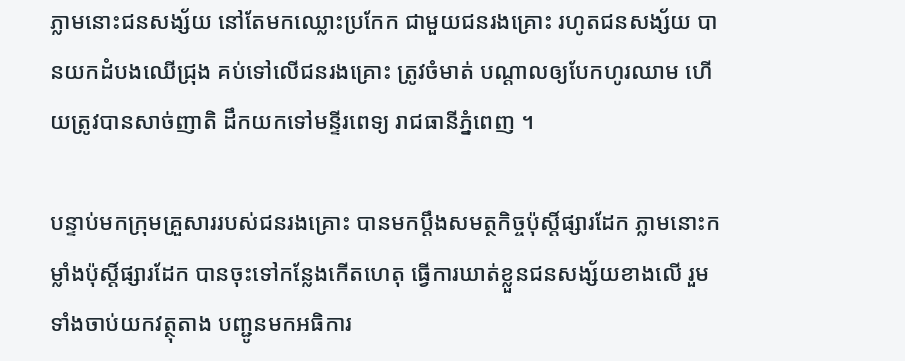ភ្លាមនោះជនសង្ស័យ នៅតែមកឈ្លោះប្រកែក ជាមួយជនរងគ្រោះ រហូតជនសង្ស័យ បានយកដំបងឈើជ្រុង គប់ទៅលើជនរងគ្រោះ ត្រូវចំមាត់ បណ្ដាលឲ្យបែកហូរឈាម ហើយត្រូវបានសាច់ញាតិ ដឹកយកទៅមន្ទីរពេទ្យ រាជធានីភ្នំពេញ ។

បន្ទាប់មកក្រុមគ្រួសាររបស់ជនរងគ្រោះ បានមកប្ដឹងសមត្ថកិច្ចប៉ុស្តិ៍ផ្សារដែក ភ្លាមនោះកម្លាំងប៉ុស្តិ៍ផ្សារដែក បានចុះទៅកន្លែងកើតហេតុ ធ្វើការឃាត់ខ្លួនជនសង្ស័យខាងលើ រួមទាំងចាប់យកវត្ថុតាង បញ្ជូនមកអធិការ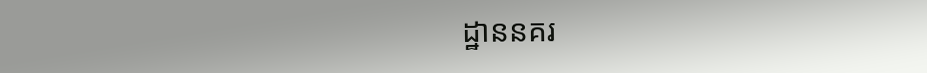ដ្ឋាននគរ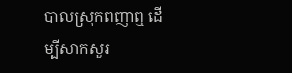បាលស្រុកពញាឮ ដើម្បីសាកសួរ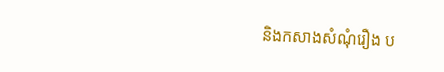និងកសាងសំណុំរឿង ប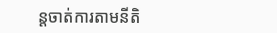ន្តចាត់ការតាមនីតិ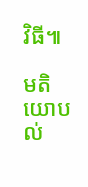វិធី៕

មតិយោបល់